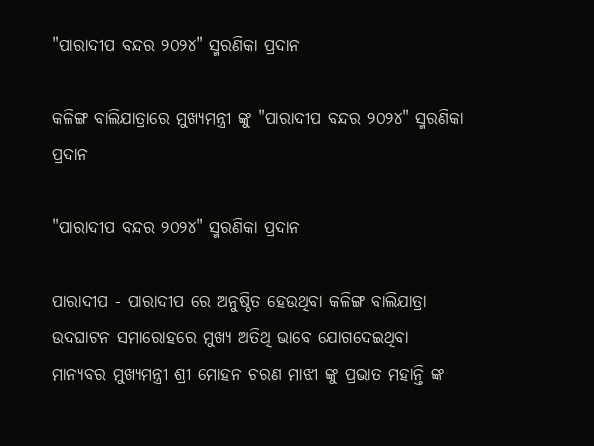"ପାରାଦୀପ ବନ୍ଦର ୨୦୨୪" ସ୍ମରଣିକା ପ୍ରଦାନ

କଳିଙ୍ଗ ବାଲିଯାତ୍ରାରେ ମୁଖ୍ୟମନ୍ତ୍ରୀ ଙ୍କୁ "ପାରାଦୀପ ବନ୍ଦର ୨୦୨୪" ସ୍ମରଣିକା ପ୍ରଦାନ

"ପାରାଦୀପ ବନ୍ଦର ୨୦୨୪" ସ୍ମରଣିକା ପ୍ରଦାନ

ପାରାଦୀପ - ପାରାଦୀପ ରେ ଅନୁଷ୍ଠିତ ହେଉଥିବା କଳିଙ୍ଗ ବାଲିଯାତ୍ରା ଉଦଘାଟନ ସମାରୋହରେ ମୁଖ୍ୟ ଅତିଥି ଭାବେ ଯୋଗଦେଇଥିବା ମାନ୍ୟବର ମୁଖ୍ୟମନ୍ତ୍ରୀ ଶ୍ରୀ ମୋହନ ଚରଣ ମାଝୀ ଙ୍କୁ ପ୍ରଭାତ ମହାନ୍ତି ଙ୍କ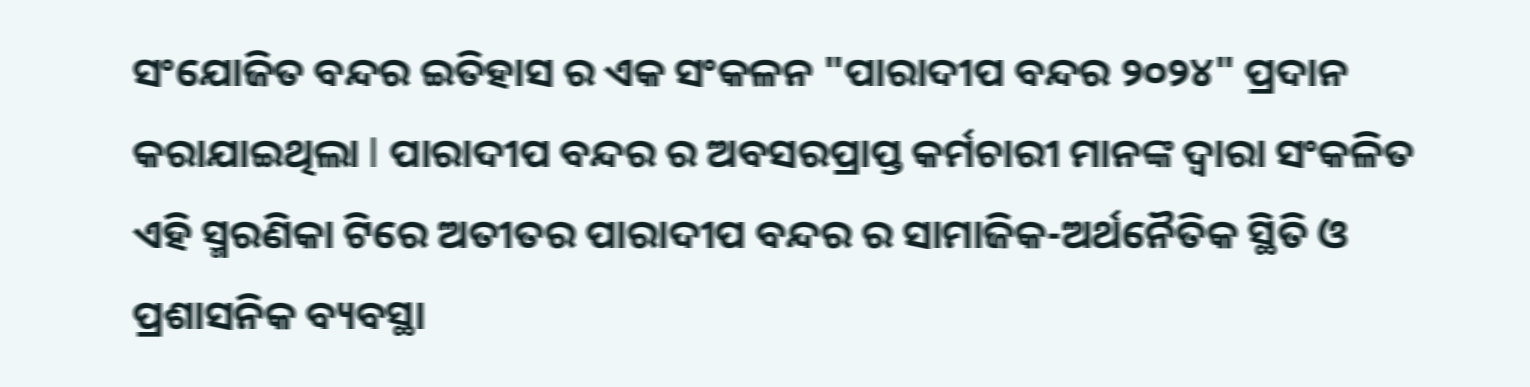ସଂଯୋଜିତ ବନ୍ଦର ଇତିହାସ ର ଏକ ସଂକଳନ "ପାରାଦୀପ ବନ୍ଦର ୨୦୨୪" ପ୍ରଦାନ କରାଯାଇଥିଲା l ପାରାଦୀପ ବନ୍ଦର ର ଅବସରପ୍ରାପ୍ତ କର୍ମଚାରୀ ମାନଙ୍କ ଦ୍ୱାରା ସଂକଳିତ ଏହି ସ୍ମରଣିକା ଟିରେ ଅତୀତର ପାରାଦୀପ ବନ୍ଦର ର ସାମାଜିକ-ଅର୍ଥନୈତିକ ସ୍ଥିତି ଓ ପ୍ରଶାସନିକ ବ୍ୟବସ୍ଥା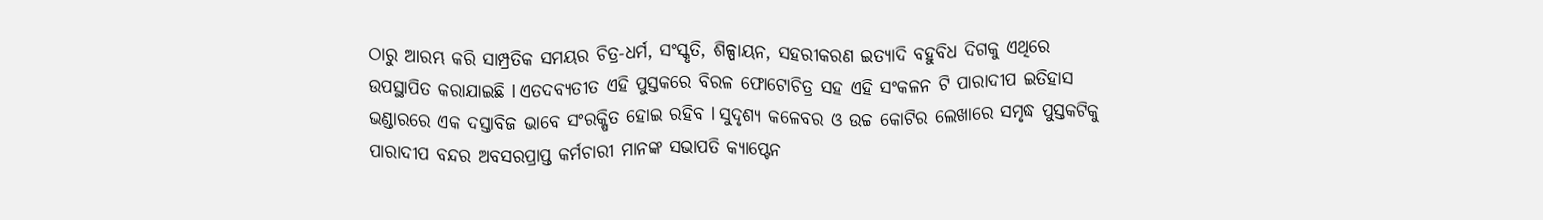ଠାରୁ ଆରମ୍ଭ କରି ସାମ୍ପ୍ରତିକ ସମୟର ଚିତ୍ର-ଧର୍ମ, ସଂସ୍କୃତି, ଶିଳ୍ପାୟନ, ସହରୀକରଣ ଇତ୍ୟାଦି ବହୁବିଧ ଦିଗକୁ ଏଥିରେ ଉପସ୍ଥାପିତ କରାଯାଇଛି l ଏତଦବ୍ୟତୀତ ଏହି ପୁସ୍ତକରେ ବିରଳ ଫୋଟୋଚିତ୍ର ସହ ଏହି ସଂକଳନ ଟି ପାରାଦୀପ ଇତିହାସ ଭଣ୍ଡାରରେ ଏକ ଦସ୍ତାବିଜ ଭାବେ ସଂରକ୍ଷିତ ହୋଇ ରହିବ l ସୁଦୃଶ୍ୟ କଳେବର ଓ ଉଚ୍ଚ କୋଟିର ଲେଖାରେ ସମୃଦ୍ଧ ପୁସ୍ତକଟିକୁ ପାରାଦୀପ ବନ୍ଦର ଅବସରପ୍ରାପ୍ତ କର୍ମଚାରୀ ମାନଙ୍କ ସଭାପତି କ୍ୟାପ୍ଟେନ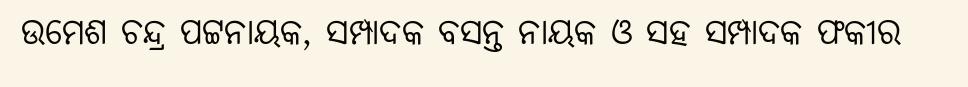ଉମେଶ ଚନ୍ଦ୍ର ପଟ୍ଟନାୟକ, ସମ୍ପାଦକ ବସନ୍ତ ନାୟକ ଓ ସହ ସମ୍ପାଦକ ଫକୀର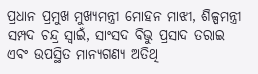ପ୍ରଧାନ ପ୍ରମୁଖ ମୁଖ୍ୟମନ୍ତ୍ରୀ ମୋହନ ମାଝୀ, ଶିଳ୍ପମନ୍ତ୍ରୀ ସମ୍ପଦ ଚନ୍ଦ୍ର ସ୍ୱାଇଁ, ସାଂସଦ ବିଭୁ ପ୍ରସାଦ ତରାଇ ଏବଂ ଉପସ୍ଥିତ ମାନ୍ୟଗଣ୍ୟ ଅତିଥି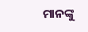ମାନଙ୍କୁ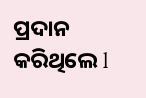ପ୍ରଦାନ କରିଥିଲେ l